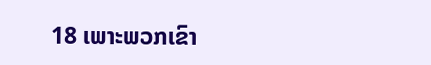18 ເພາະພວກເຂົາ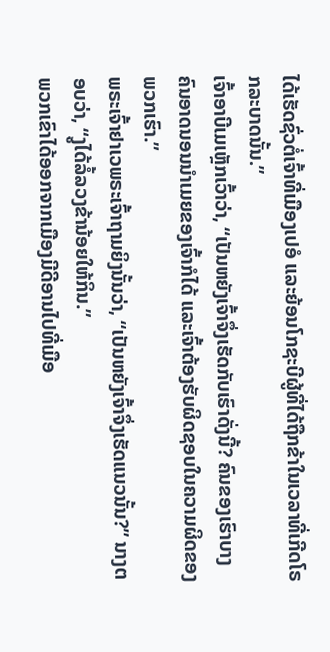ໄດ້ເຮັດຊົ່ວຕໍ່ເຈົ້າທີ່ເມືອງເປອໍ ແລະຍ້ອນໂກຊະບີຜູ້ທີ່ໄດ້ຖືກຂ້າໃນເວລາທີ່ເກີດໂຣກລະບາດນັ້ນ.”
ເຈົ້າອາບີເມເຫຼັກເວົ້າວ່າ, “ເປັນຫຍັງເຈົ້າຈຶ່ງເຮັດກັບເຮົາດັ່ງນີ້? ຄົນຂອງເຮົາບາງຄົນອາດນອນນຳເມຍຂອງເຈົ້າກໍໄດ້ ແລະເຈົ້າຕ້ອງຮັບຜິດຊອບໃນຄວາມຜິດຂອງພວກເຮົາ.”
ພຣະເຈົ້າຢາເວພຣະເຈົ້າຖາມຍິງນັ້ນວ່າ, “ເປັນຫຍັງເຈົ້າຈຶ່ງເຮັດແນວນັ້ນ?” ນາງຕອບວ່າ, “ງູໄດ້ລໍ້ລວງຂ້ານ້ອຍໃຫ້ກິນ.”
ພວກເຂົາໄດ້ອອກຈາກເມືອງມີດີອານໄປທີ່ເມືອ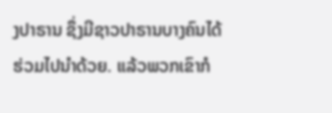ງປາຣານ ຊຶ່ງມີຊາວປາຣານບາງຄົນໄດ້ຮ່ວມໄປນຳດ້ວຍ. ແລ້ວພວກເຂົາກໍ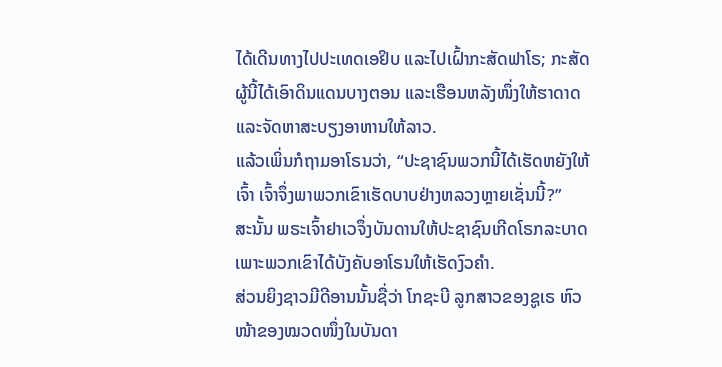ໄດ້ເດີນທາງໄປປະເທດເອຢິບ ແລະໄປເຝົ້າກະສັດຟາໂຣ; ກະສັດຜູ້ນີ້ໄດ້ເອົາດິນແດນບາງຕອນ ແລະເຮືອນຫລັງໜຶ່ງໃຫ້ຮາດາດ ແລະຈັດຫາສະບຽງອາຫານໃຫ້ລາວ.
ແລ້ວເພິ່ນກໍຖາມອາໂຣນວ່າ, “ປະຊາຊົນພວກນີ້ໄດ້ເຮັດຫຍັງໃຫ້ເຈົ້າ ເຈົ້າຈຶ່ງພາພວກເຂົາເຮັດບາບຢ່າງຫລວງຫຼາຍເຊັ່ນນີ້?”
ສະນັ້ນ ພຣະເຈົ້າຢາເວຈຶ່ງບັນດານໃຫ້ປະຊາຊົນເກີດໂຣກລະບາດ ເພາະພວກເຂົາໄດ້ບັງຄັບອາໂຣນໃຫ້ເຮັດງົວຄຳ.
ສ່ວນຍິງຊາວມີດີອານນັ້ນຊື່ວ່າ ໂກຊະບີ ລູກສາວຂອງຊູເຣ ຫົວໜ້າຂອງໝວດໜຶ່ງໃນບັນດາ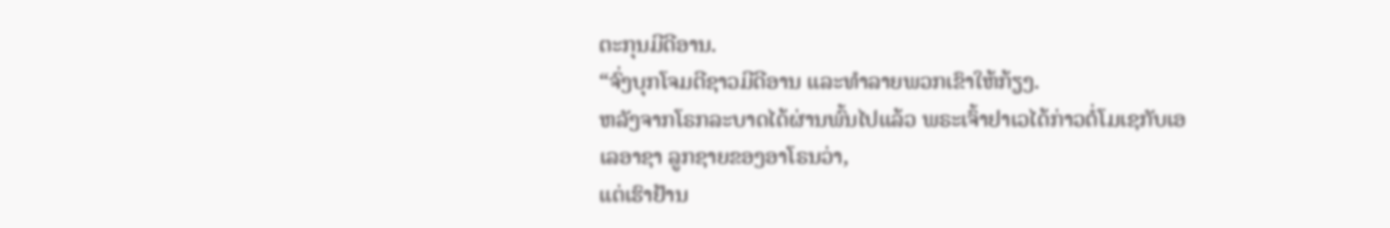ຕະກຸນມີດີອານ.
“ຈົ່ງບຸກໂຈມຕີຊາວມີດີອານ ແລະທຳລາຍພວກເຂົາໃຫ້ກ້ຽງ.
ຫລັງຈາກໂຣກລະບາດໄດ້ຜ່ານພົ້ນໄປແລ້ວ ພຣະເຈົ້າຢາເວໄດ້ກ່າວຕໍ່ໂມເຊກັບເອເລອາຊາ ລູກຊາຍຂອງອາໂຣນວ່າ,
ແຕ່ເຮົາຢ້ານ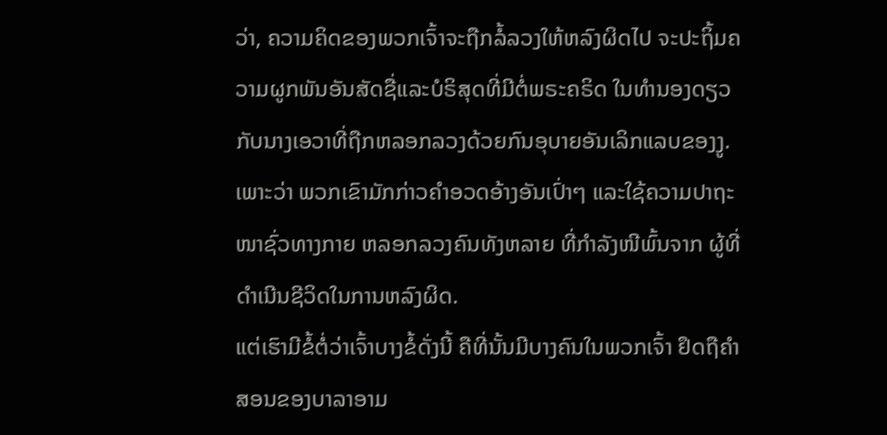ວ່າ, ຄວາມຄິດຂອງພວກເຈົ້າຈະຖືກລໍ້ລວງໃຫ້ຫລົງຜິດໄປ ຈະປະຖິ້ມຄວາມຜູກພັນອັນສັດຊື່ແລະບໍຣິສຸດທີ່ມີຕໍ່ພຣະຄຣິດ ໃນທຳນອງດຽວກັບນາງເອວາທີ່ຖືກຫລອກລວງດ້ວຍກົນອຸບາຍອັນເລິກແລບຂອງງູ.
ເພາະວ່າ ພວກເຂົາມັກກ່າວຄຳອວດອ້າງອັນເປົ່າໆ ແລະໃຊ້ຄວາມປາຖະໜາຊົ່ວທາງກາຍ ຫລອກລວງຄົນທັງຫລາຍ ທີ່ກຳລັງໜີພົ້ນຈາກ ຜູ້ທີ່ດຳເນີນຊີວິດໃນການຫລົງຜິດ.
ແຕ່ເຮົາມີຂໍ້ຕໍ່ວ່າເຈົ້າບາງຂໍ້ດັ່ງນີ້ ຄືທີ່ນັ້ນມີບາງຄົນໃນພວກເຈົ້າ ຢຶດຖືຄຳສອນຂອງບາລາອາມ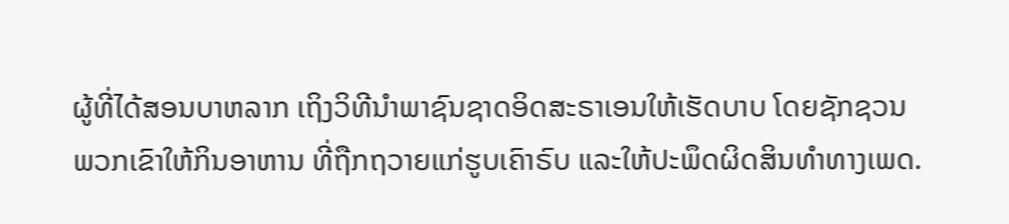ຜູ້ທີ່ໄດ້ສອນບາຫລາກ ເຖິງວິທີນຳພາຊົນຊາດອິດສະຣາເອນໃຫ້ເຮັດບາບ ໂດຍຊັກຊວນພວກເຂົາໃຫ້ກິນອາຫານ ທີ່ຖືກຖວາຍແກ່ຮູບເຄົາຣົບ ແລະໃຫ້ປະພຶດຜິດສິນທຳທາງເພດ.